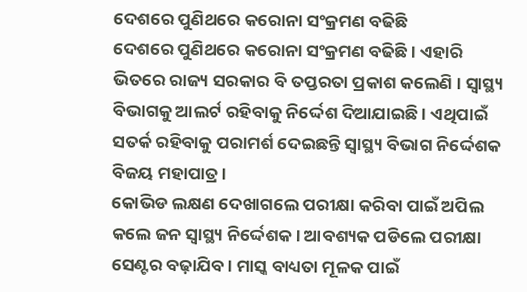ଦେଶରେ ପୁଣିଥରେ କରୋନା ସଂକ୍ରମଣ ବଢିଛି
ଦେଶରେ ପୁଣିଥରେ କରୋନା ସଂକ୍ରମଣ ବଢିଛି । ଏହାରି ଭିତରେ ରାଜ୍ୟ ସରକାର ବି ତପ୍ତରତା ପ୍ରକାଶ କଲେଣି । ସ୍ୱାସ୍ଥ୍ୟ ବିଭାଗକୁ ଆଲର୍ଟ ରହିବାକୁ ନିର୍ଦ୍ଦେଶ ଦିଆଯାଇଛି । ଏଥିପାଇଁ ସତର୍କ ରହିବାକୁ ପରାମର୍ଶ ଦେଇଛନ୍ତି ସ୍ୱାସ୍ଥ୍ୟ ବିଭାଗ ନିର୍ଦ୍ଦେଶକ ବିଜୟ ମହାପାତ୍ର ।
କୋଭିଡ ଲକ୍ଷଣ ଦେଖାଗଲେ ପରୀକ୍ଷା କରିବା ପାଇଁ ଅପିଲ କଲେ ଜନ ସ୍ୱାସ୍ଥ୍ୟ ନିର୍ଦ୍ଦେଶକ। ଆବଶ୍ୟକ ପଡିଲେ ପରୀକ୍ଷା ସେଣ୍ଟର ବଢ଼ାଯିବ। ମାସ୍କ ବାଧ୍ୟତା ମୂଳକ ପାଇଁ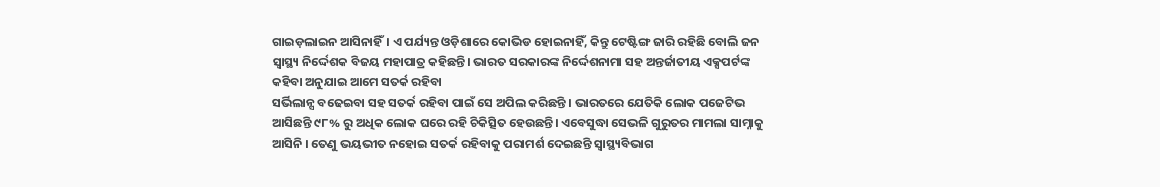ଗାଇଡ଼ଲାଇନ ଆସିନାହିଁ। ଏ ପର୍ଯ୍ୟନ୍ତ ଓଡ଼ିଶାରେ କୋଭିଡ ହୋଇନାହିଁ, କିନ୍ତୁ ଟେଷ୍ଟିଙ୍ଗ ଜାରି ରହିଛି ବୋଲି ଜନ ସ୍ୱାସ୍ଥ୍ୟ ନିର୍ଦ୍ଦେଶକ ବିଜୟ ମହାପାତ୍ର କହିଛନ୍ତି। ଭାରତ ସରକାରଙ୍କ ନିର୍ଦ୍ଦେଶନାମା ସହ ଅନ୍ତର୍ଜାତୀୟ ଏକ୍ସପର୍ଟଙ୍କ କହିବା ଅନୁଯାଇ ଆମେ ସତର୍କ ରହିବା
ସର୍ଭିଲାନ୍ସ ବଢେଇବା ସହ ସତର୍କ ରହିବା ପାଇଁ ସେ ଅପିଲ କରିଛନ୍ତି । ଭାରତରେ ଯେତିକି ଲୋକ ପଜେଟିଭ ଆସିଛନ୍ତି ୯୮% ରୁ ଅଧିକ ଲୋକ ଘରେ ରହି ଚିକିତ୍ସିତ ହେଉଛନ୍ତି। ଏବେସୁଦ୍ଧା ସେଭଳି ଗୁରୁତର ମାମଲା ସାମ୍ନାକୁ ଆସିନି । ତେଣୁ ଭୟଭୀତ ନହୋଇ ସତର୍କ ରହିବାକୁ ପରାମର୍ଶ ଦେଇଛନ୍ତି ସ୍ୱାସ୍ଥ୍ୟବିଭାଗ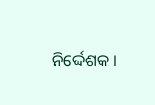ନିର୍ଦ୍ଦେଶକ ।